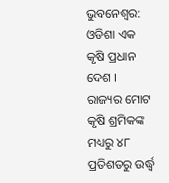ଭୁବନେଶ୍ବର: ଓଡିଶା ଏକ କୃଷି ପ୍ରଧାନ ଦେଶ । ରାଜ୍ୟର ମୋଟ କୃଷି ଶ୍ରମିକଙ୍କ ମଧ୍ୟରୁ ୪୮ ପ୍ରତିଶତରୁ ଉର୍ଦ୍ଧ୍ବ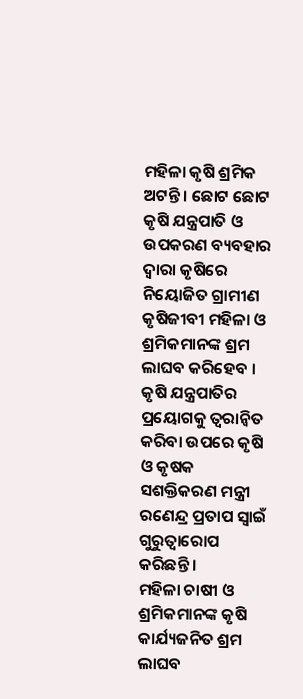ମହିଳା କୃଷି ଶ୍ରମିକ ଅଟନ୍ତି । ଛୋଟ ଛୋଟ କୃଷି ଯନ୍ତ୍ରପାତି ଓ ଉପକରଣ ବ୍ୟବହାର ଦ୍ୱାରା କୃଷିରେ ନିୟୋଜିତ ଗ୍ରାମୀଣ କୃଷିଜୀବୀ ମହିଳା ଓ ଶ୍ରମିକମାନଙ୍କ ଶ୍ରମ ଲାଘବ କରିହେବ । କୃଷି ଯନ୍ତ୍ରପାତିର ପ୍ରୟୋଗକୁ ତ୍ୱରାନ୍ୱିତ କରିବା ଉପରେ କୃଷି ଓ କୃଷକ ସଶକ୍ତିକରଣ ମନ୍ତ୍ରୀ ରଣେନ୍ଦ୍ର ପ୍ରତାପ ସ୍ୱାଇଁ ଗୁରୁତ୍ୱାରୋପ କରିଛନ୍ତି ।
ମହିଳା ଚାଷୀ ଓ ଶ୍ରମିକମାନଙ୍କ କୃଷି କାର୍ଯ୍ୟଜନିତ ଶ୍ରମ ଲାଘବ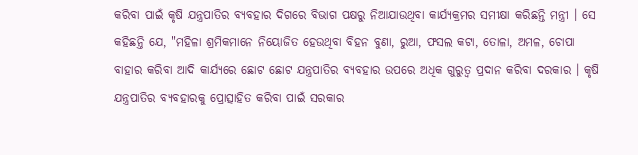କରିବା ପାଇଁ କୃଷି ଯନ୍ତ୍ରପାତିର ବ୍ୟବହାର ଦିଗରେ ବିଭାଗ ପକ୍ଷରୁ ନିଆଯାଉଥିବା କାର୍ଯ୍ୟକ୍ରମର ସମୀକ୍ଷା କରିଛନ୍ତି ମନ୍ତ୍ରୀ । ସେ କହିଛନ୍ତି ଯେ, "ମହିଳା ଶ୍ରମିକମାନେ ନିୟୋଜିତ ହେଉଥିବା ବିହନ ବୁଣା, ରୁଆ, ଫସଲ କଟା, ତୋଳା, ଅମଳ, ଚୋପା ବାହାର କରିବା ଆଦି କାର୍ଯ୍ୟରେ ଛୋଟ ଛୋଟ ଯନ୍ତ୍ରପାତିର ବ୍ୟବହାର ଉପରେ ଅଧିକ ଗୁରୁତ୍ୱ ପ୍ରଦାନ କରିବା ଦରକାର । କୃଷି ଯନ୍ତ୍ରପାତିର ବ୍ୟବହାରକୁ ପ୍ରୋତ୍ସାହିତ କରିବା ପାଇଁ ସରକାର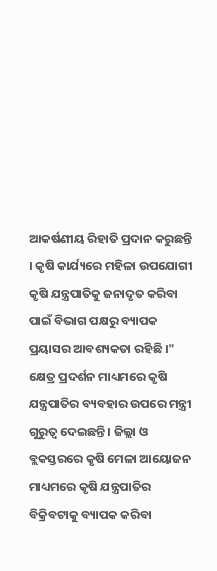ଆକର୍ଷଣୀୟ ରିହାତି ପ୍ରଦାନ କରୁଛନ୍ତି । କୃଷି କାର୍ଯ୍ୟରେ ମହିଳା ଉପଯୋଗୀ କୃଷି ଯନ୍ତ୍ରପାତିକୁ ଜନାଦୃତ କରିବା ପାଇଁ ବିଭାଗ ପକ୍ଷରୁ ବ୍ୟାପକ ପ୍ରୟାସର ଆବଶ୍ୟକତା ରହିଛି ।"
କ୍ଷେତ୍ର ପ୍ରଦର୍ଶନ ମାଧ୍ୟମରେ କୃଷି ଯନ୍ତ୍ରପାତିର ବ୍ୟବହାର ଉପରେ ମନ୍ତ୍ରୀ ଗୁରୁତ୍ୱ ଦେଇଛନ୍ତି । ଜିଲ୍ଲା ଓ ବ୍ଲକସ୍ତରରେ କୃଷି ମେଳା ଆୟୋଜନ ମାଧ୍ୟମରେ କୃଷି ଯନ୍ତ୍ରପାତିର ବିକ୍ରିବଟାକୁ ବ୍ୟାପକ କରିବା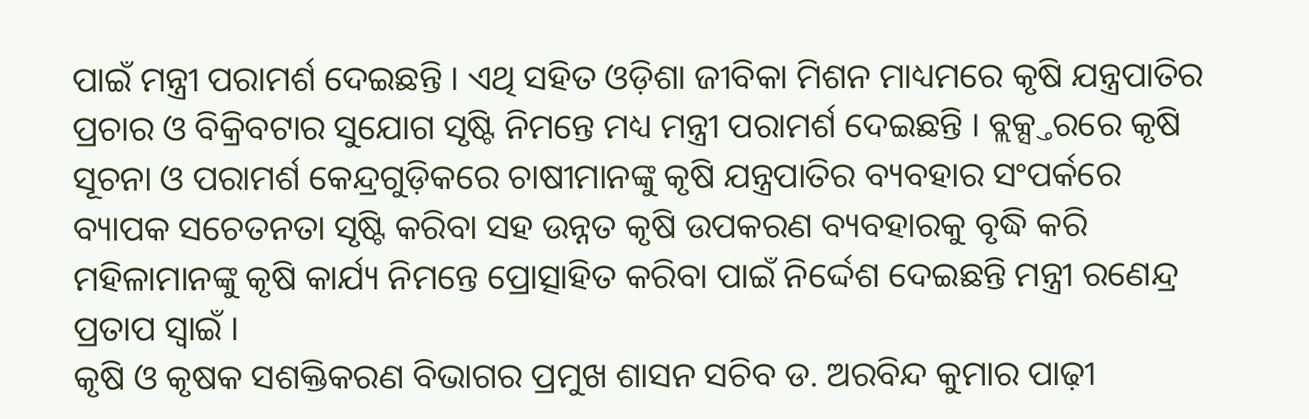ପାଇଁ ମନ୍ତ୍ରୀ ପରାମର୍ଶ ଦେଇଛନ୍ତି । ଏଥି ସହିତ ଓଡ଼ିଶା ଜୀବିକା ମିଶନ ମାଧ୍ୟମରେ କୃଷି ଯନ୍ତ୍ରପାତିର ପ୍ରଚାର ଓ ବିକ୍ରିବଟାର ସୁଯୋଗ ସୃଷ୍ଟି ନିମନ୍ତେ ମଧ୍ୟ ମନ୍ତ୍ରୀ ପରାମର୍ଶ ଦେଇଛନ୍ତି । ବ୍ଲକ୍ସ୍ତରରେ କୃଷି ସୂଚନା ଓ ପରାମର୍ଶ କେନ୍ଦ୍ରଗୁଡ଼ିକରେ ଚାଷୀମାନଙ୍କୁ କୃଷି ଯନ୍ତ୍ରପାତିର ବ୍ୟବହାର ସଂପର୍କରେ ବ୍ୟାପକ ସଚେତନତା ସୃଷ୍ଟି କରିବା ସହ ଉନ୍ନତ କୃଷି ଉପକରଣ ବ୍ୟବହାରକୁ ବୃଦ୍ଧି କରି ମହିଳାମାନଙ୍କୁ କୃଷି କାର୍ଯ୍ୟ ନିମନ୍ତେ ପ୍ରୋତ୍ସାହିତ କରିବା ପାଇଁ ନିର୍ଦ୍ଦେଶ ଦେଇଛନ୍ତି ମନ୍ତ୍ରୀ ରଣେନ୍ଦ୍ର ପ୍ରତାପ ସ୍ୱାଇଁ ।
କୃଷି ଓ କୃଷକ ସଶକ୍ତିକରଣ ବିଭାଗର ପ୍ରମୁଖ ଶାସନ ସଚିବ ଡ. ଅରବିନ୍ଦ କୁମାର ପାଢ଼ୀ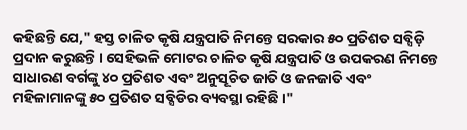କହିଛନ୍ତି ଯେ," ହସ୍ତ ଚାଳିତ କୃଷି ଯନ୍ତ୍ରପାତି ନିମନ୍ତେ ସରକାର ୫୦ ପ୍ରତିଶତ ସବ୍ସିଡ଼ି ପ୍ରଦାନ କରୁଛନ୍ତି । ସେହିଭଳି ମୋଟର ଚାଳିତ କୃଷି ଯନ୍ତ୍ରପାତି ଓ ଉପକରଣ ନିମନ୍ତେ ସାଧାରଣ ବର୍ଗଙ୍କୁ ୪୦ ପ୍ରତିଶତ ଏବଂ ଅନୁସୂଚିତ ଜାତି ଓ ଜନଜାତି ଏବଂ ମହିଳାମାନଙ୍କୁ ୫୦ ପ୍ରତିଶତ ସବ୍ସିଡିର ବ୍ୟବସ୍ଥା ରହିଛି ।"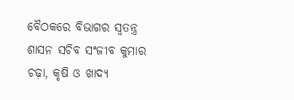ବୈଠକରେ ବିଭାଗର ସ୍ୱତନ୍ତ୍ର ଶାସନ ସଚିବ ସଂଜୀବ କୁମାର ଚଢ଼ା, କୃଷି ଓ ଖାଦ୍ୟ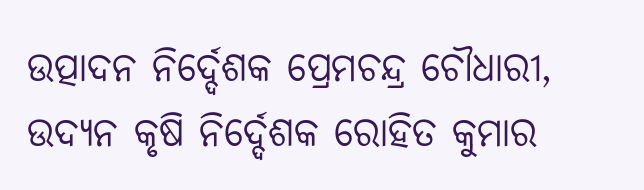ଉତ୍ପାଦନ ନିର୍ଦ୍ଦେଶକ ପ୍ରେମଚନ୍ଦ୍ର ଚୌଧାରୀ, ଉଦ୍ୟନ କୃଷି ନିର୍ଦ୍ଦେଶକ ରୋହିତ କୁମାର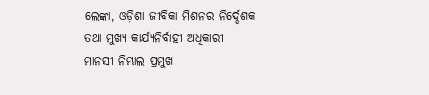ଲେଙ୍କା, ଓଡ଼ିଶା ଜୀବିକା ମିଶନର ନିର୍ଦ୍ଦେଶକ ତଥା ମୁଖ୍ୟ କାର୍ଯ୍ୟନିର୍ବାହୀ ଅଧିକାରୀ ମାନସୀ ନିମ୍ଭାଲ ପ୍ରମୁଖ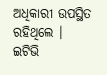ଅଧିକାରୀ ଉପସ୍ଥିତ ରହିଥିଲେ ।
ଇଟିଭି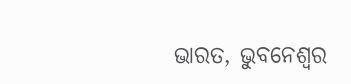ଭାରତ, ଭୁବନେଶ୍ବର